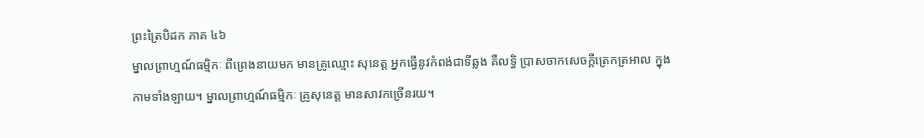ព្រះត្រៃបិដក ភាគ ៤៦
ម្នាលព្រាហ្មណ៍ធម្មិកៈ ពីព្រេងនាយមក មានគ្រូឈ្មោះ សុនេត្ត អ្នកធ្វើនូវកំពង់ជាទីឆ្លង គឺលទ្ធិ ប្រាសចាកសេចក្តីត្រេកត្រអាល ក្នុងកាមទាំងឡាយ។ ម្នាលព្រាហ្មណ៍ធម្មិកៈ គ្រូសុនេត្ត មានសាវកច្រើនរយ។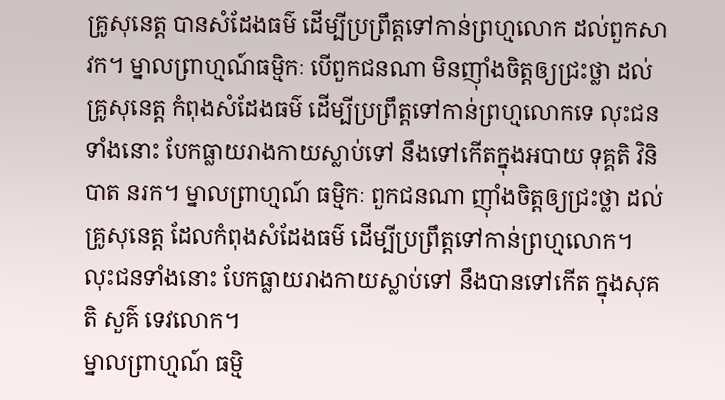គ្រូសុនេត្ត បានសំដែងធម៌ ដើម្បីប្រព្រឹត្តទៅកាន់ព្រហ្មលោក ដល់ពួកសាវក។ ម្នាលព្រាហ្មណ៍ធម្មិកៈ បើពួកជនណា មិនញ៉ាំងចិត្តឲ្យជ្រះថ្លា ដល់គ្រូសុនេត្ត កំពុងសំដែងធម៌ ដើម្បីប្រព្រឹត្តទៅកាន់ព្រហ្មលោកទេ លុះជនទាំងនោះ បែកធ្លាយរាងកាយស្លាប់ទៅ នឹងទៅកើតក្នុងអបាយ ទុគ្គតិ វិនិបាត នរក។ ម្នាលព្រាហ្មណ៍ ធម្មិកៈ ពួកជនណា ញ៉ាំងចិត្តឲ្យជ្រះថ្លា ដល់គ្រូសុនេត្ត ដែលកំពុងសំដែងធម៌ ដើម្បីប្រព្រឹត្តទៅកាន់ព្រហ្មលោក។ លុះជនទាំងនោះ បែកធ្លាយរាងកាយស្លាប់ទៅ នឹងបានទៅកើត ក្នុងសុគតិ សួគ៌ ទេវលោក។
ម្នាលព្រាហ្មណ៍ ធម្មិ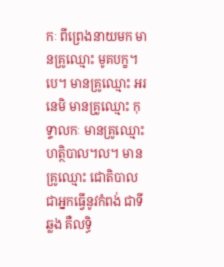កៈ ពីព្រេងនាយមក មានគ្រូឈ្មោះ មូគបក្ខ។បេ។ មានគ្រូឈ្មោះ អរនេមិ មានគ្រូឈ្មោះ កុទ្ទាលកៈ មានគ្រូឈ្មោះ ហត្ថិបាល។ល។ មានគ្រូឈ្មោះ ជោតិបាល ជាអ្នកធ្វើនូវកំពង់ ជាទីឆ្លង គឺលទ្ធិ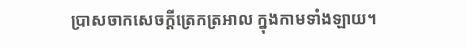ប្រាសចាកសេចក្តីត្រេកត្រអាល ក្នុងកាមទាំងឡាយ។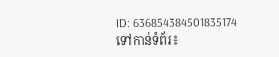ID: 636854384501835174
ទៅកាន់ទំព័រ៖